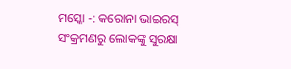ମସ୍କୋ -: କରୋନା ଭାଇରସ୍ ସଂକ୍ରମଣରୁ ଲୋକଙ୍କୁ ସୁରକ୍ଷା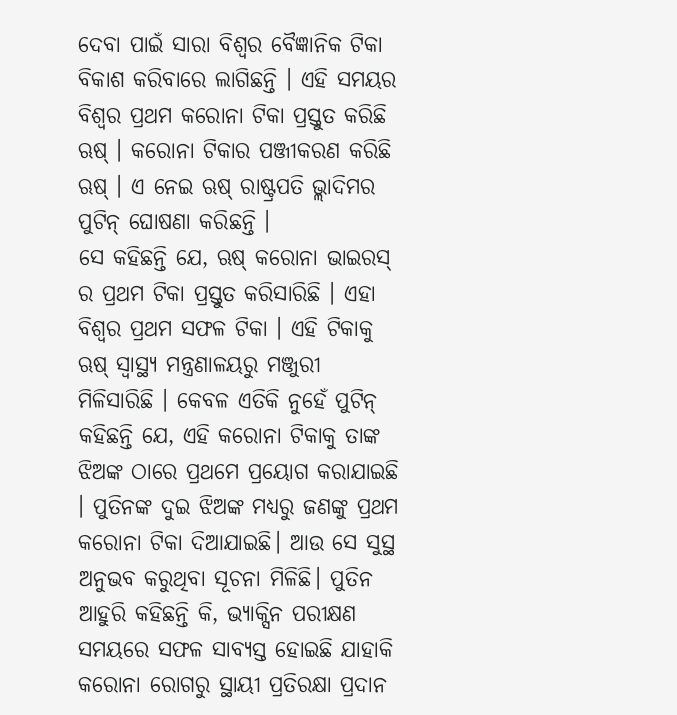ଦେବା ପାଇଁ ସାରା ବିଶ୍ବର ବୈଜ୍ଞାନିକ ଟିକା ବିକାଶ କରିବାରେ ଲାଗିଛନ୍ତି । ଏହି ସମୟର ବିଶ୍ବର ପ୍ରଥମ କରୋନା ଟିକା ପ୍ରସ୍ତୁତ କରିଛି ଋଷ୍ । କରୋନା ଟିକାର ପଞ୍ଜୀକରଣ କରିଛି ଋଷ୍ । ଏ ନେଇ ଋଷ୍ ରାଷ୍ଟ୍ରପତି ଭ୍ଲାଦିମର ପୁଟିନ୍ ଘୋଷଣା କରିଛନ୍ତି ।
ସେ କହିଛନ୍ତି ଯେ, ଋଷ୍ କରୋନା ଭାଇରସ୍ ର ପ୍ରଥମ ଟିକା ପ୍ରସ୍ତୁତ କରିସାରିଛି । ଏହା ବିଶ୍ବର ପ୍ରଥମ ସଫଳ ଟିକା । ଏହି ଟିକାକୁ ଋଷ୍ ସ୍ବାସ୍ଥ୍ୟ ମନ୍ତ୍ରଣାଳୟରୁ ମଞ୍ଜୁରୀ ମିଳିସାରିଛି । କେବଳ ଏତିକି ନୁହେଁ ପୁଟିନ୍ କହିଛନ୍ତି ଯେ, ଏହି କରୋନା ଟିକାକୁ ତାଙ୍କ ଝିଅଙ୍କ ଠାରେ ପ୍ରଥମେ ପ୍ରୟୋଗ କରାଯାଇଛି । ପୁତିନଙ୍କ ଦୁଇ ଝିଅଙ୍କ ମଧ୍ୟରୁ ଜଣଙ୍କୁ ପ୍ରଥମ କରୋନା ଟିକା ଦିଆଯାଇଛି। ଆଉ ସେ ସୁସ୍ଥ ଅନୁଭବ କରୁଥିବା ସୂଚନା ମିଳିଛି। ପୁତିନ ଆହୁରି କହିଛନ୍ତି କି, ଭ୍ୟାକ୍ସିନ ପରୀକ୍ଷଣ ସମୟରେ ସଫଳ ସାବ୍ୟସ୍ତ ହୋଇଛି ଯାହାକି କରୋନା ରୋଗରୁ ସ୍ଥାୟୀ ପ୍ରତିରକ୍ଷା ପ୍ରଦାନ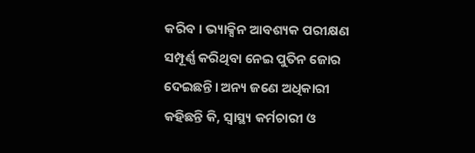କରିବ। ଭ୍ୟାକ୍ସିନ ଆବଶ୍ୟକ ପରୀକ୍ଷଣ ସମ୍ପୂର୍ଣ୍ଣ କରିଥିବା ନେଇ ପୁତିନ ଜୋର ଦେଇଛନ୍ତି। ଅନ୍ୟ ଜଣେ ଅଧିକାରୀ କହିଛନ୍ତି କି, ସ୍ୱାସ୍ଥ୍ୟ କର୍ମଚାରୀ ଓ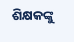ଶିକ୍ଷକଙ୍କୁ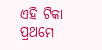ଏହି ଟିକା ପ୍ରଥମେ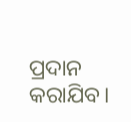ପ୍ରଦାନ କରାଯିବ।